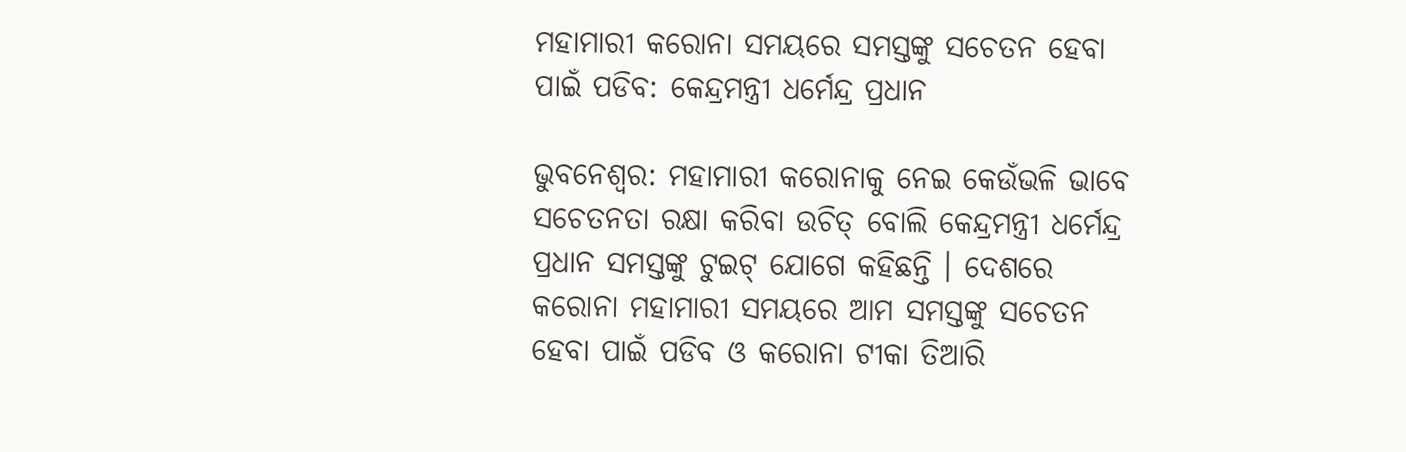ମହାମାରୀ କରୋନା ସମୟରେ ସମସ୍ତଙ୍କୁ ସଚେତନ ହେବା ପାଇଁ ପଡିବ: କେନ୍ଦ୍ରମନ୍ତ୍ରୀ ଧର୍ମେନ୍ଦ୍ର ପ୍ରଧାନ

ଭୁବନେଶ୍ୱର: ମହାମାରୀ କରୋନାକୁ ନେଇ କେଉଁଭଳି ଭାବେ ସଚେତନତା ରକ୍ଷା କରିବା ଉଚିତ୍ ବୋଲି କେନ୍ଦ୍ରମନ୍ତ୍ରୀ ଧର୍ମେନ୍ଦ୍ର ପ୍ରଧାନ ସମସ୍ତଙ୍କୁ ଟୁଇଟ୍ ଯୋଗେ କହିଛନ୍ତି । ଦେଶରେ କରୋନା ମହାମାରୀ ସମୟରେ ଆମ ସମସ୍ତଙ୍କୁ ସଚେତନ ହେବା ପାଇଁ ପଡିବ ଓ କରୋନା ଟୀକା ତିଆରି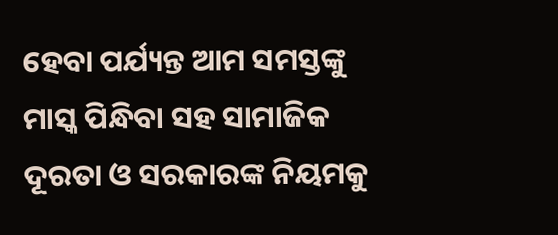ହେବା ପର୍ଯ୍ୟନ୍ତ ଆମ ସମସ୍ତଙ୍କୁ ମାସ୍କ ପିନ୍ଧିବା ସହ ସାମାଜିକ ଦୂରତା ଓ ସରକାରଙ୍କ ନିୟମକୁ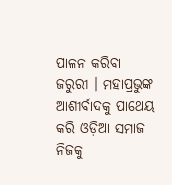ପାଳନ କରିବା ଜରୁରୀ । ମହାପ୍ରଭୁଙ୍କ ଆଶୀର୍ବାଦକୁ ପାଥେୟ କରି ଓଡ଼ିଆ ସମାଜ ନିଜକୁ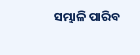ସମ୍ଭାଳି ପାରିବ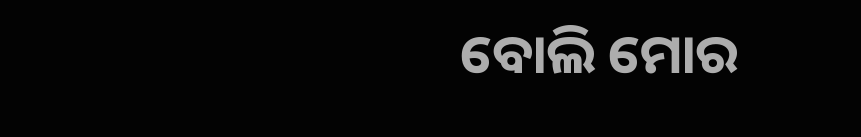ବୋଲି ମୋର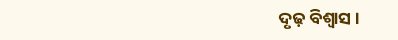ଦୃଢ଼ ବିଶ୍ୱାସ ।